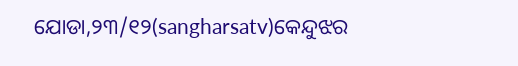ଯୋଡା,୨୩/୧୨(sangharsatv)କେନ୍ଦୁଝର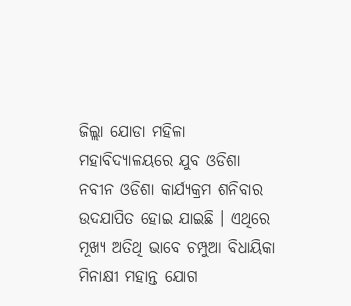ଜିଲ୍ଲା ଯୋଡା ମହିଳା ମହାବିଦ୍ୟାଳୟରେ ଯୁବ ଓଡିଶା ନବୀନ ଓଡିଶା କାର୍ଯ୍ୟକ୍ରମ ଶନିବାର ଉଦଯାପିତ ହୋଇ ଯାଇଛି । ଏଥିରେ ମୂଖ୍ୟ ଅତିଥି ଭାବେ ଚମ୍ପୁଆ ବିଧାୟିକା ମିନାକ୍ଷୀ ମହାନ୍ତ ଯୋଗ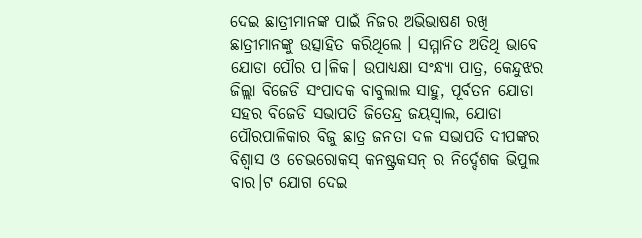ଦେଇ ଛାତ୍ରୀମାନଙ୍କ ପାଇଁ ନିଜର ଅଭିଭାଷଣ ରଖି ଛାତ୍ରୀମାନଙ୍କୁ ଉତ୍ସାହିତ କରିଥିଲେ । ସମ୍ମାନିତ ଅତିଥି ଭାବେ ଯୋଡା ପୌର ପ।ଳିକ। ଉପାଧ୍ଯକ୍ଷା ସଂନ୍ଧ୍ଯା ପାତ୍ର, କେନ୍ଦୁଝର ଜିଲ୍ଲା ବିଜେଡି ସଂପାଦକ ବାବୁଲାଲ ସାହୁ, ପୂର୍ବତନ ଯୋଡା ସହର ବିଜେଡି ସଭାପତି ଜିତେନ୍ଦ୍ର ଜୟସ୍ବାଲ, ଯୋଡା ପୌରପାଳିକାର ବିଜୁ ଛାତ୍ର ଜନତା ଦଳ ସଭାପତି ଦୀପଙ୍କର ବିଶ୍ବାସ ଓ ଚେଭରୋକସ୍ କନଷ୍ଟ୍ରକସନ୍ ର ନିର୍ଦ୍ଦେଶକ ଭିପୁଲ ବାର।ଟ ଯୋଗ ଦେଇ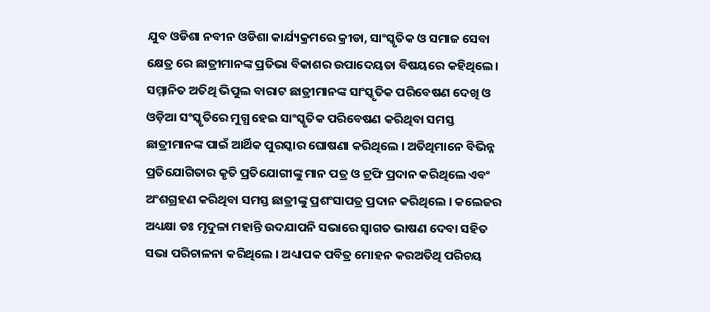ଯୁବ ଓଡିଶା ନବୀନ ଓଡିଶା କାର୍ଯ୍ୟକ୍ରମରେ କ୍ରୀଡା, ସାଂସ୍କୃତିକ ଓ ସମାଜ ସେବା କ୍ଷେତ୍ର ରେ ଛାତ୍ରୀମାନଙ୍କ ପ୍ରତିଭା ବିକାଶର ଉପାଦେୟତା ବିଷୟରେ କହିଥିଲେ। ସମ୍ମାନିତ ଅତିଥି ଭିପୁଲ ବାରାଟ ଛାତ୍ରୀମାନଙ୍କ ସାଂସ୍କୃତିକ ପରିବେଷଣ ଦେଖି ଓ ଓଡ଼ିଆ ସଂସ୍କୃତିରେ ମୁଗ୍ଧ ହେଇ ସାଂସ୍କୃତିକ ପରିବେଷଣ କରିଥିବା ସମସ୍ତ ଛାତ୍ରୀମାନଙ୍କ ପାଇଁ ଆର୍ଥିକ ପୁରସ୍କାର ଘୋଷଣା କରିଥିଲେ । ଅତିଥିମାନେ ବିଭିନ୍ନ ପ୍ରତିଯୋଗିତାର କୃତି ପ୍ରତିଯୋଗୀଙ୍କୁ ମାନ ପତ୍ର ଓ ଟ୍ରଫି ପ୍ରଦାନ କରିଥିଲେ ଏବଂ ଅଂଶଗ୍ରହଣ କରିଥିବା ସମସ୍ତ ଛାତ୍ରୀଙ୍କୁ ପ୍ରଶଂସାପତ୍ର ପ୍ରଦାନ କରିଥିଲେ । କଲେଜର ଅଧ୍ୟକ୍ଷା ଡଃ ମୃଦୁଳା ମହାନ୍ତି ଉଦଯାପନି ସଭାରେ ସ୍ବାଗତ ଭାଷଣ ଦେବା ସହିତ ସଭା ପରିଚାଳନା କରିଥିଲେ । ଅଧ୍ୟାପକ ପବିତ୍ର ମୋହନ କରଅତିଥି ପରିଚୟ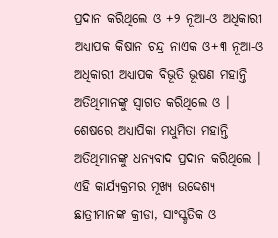ପ୍ରଦାନ କରିଥିଲେ ଓ +୨ ନୂଆ-ଓ ଅଧିକାରୀ ଅଧ୍ୟାପକ କିଷାନ ଚନ୍ଦ୍ର ନାଏକ ଓ+୩ ନୂଆ-ଓ ଅଧିକାରୀ ଅଧ୍ୟାପକ ବିଭୂତି ଭୂଷଣ ମହାନ୍ତି ଅତିଥିମାନଙ୍କୁ ସ୍ବାଗତ କରିଥିଲେ ଓ । ଶେଷରେ ଅଧ୍ୟାପିକା ମଧୁମିତା ମହାନ୍ତି ଅତିଥିମାନଙ୍କୁ ଧନ୍ଯବାଦ ପ୍ରଦାନ କରିଥିଲେ । ଏହି କାର୍ଯ୍ୟକ୍ରମର ମୂଖ୍ଯ ଉଦ୍ଦେଶ୍ଯ ଛାତ୍ରୀମାନଙ୍କ କ୍ରୀଡା, ସାଂସ୍କୃତିକ ଓ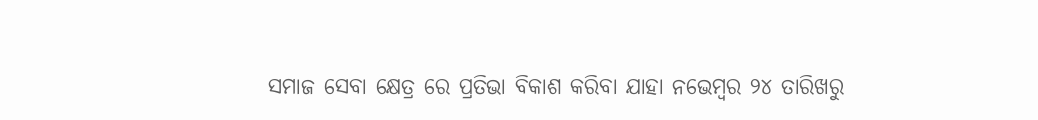ସମାଜ ସେବା କ୍ଷେତ୍ର ରେ ପ୍ରତିଭା ବିକାଶ କରିବା ଯାହା ନଭେମ୍ବର ୨୪ ତାରିଖରୁ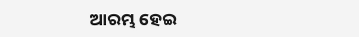ଆରମ୍ଭ ହେଇ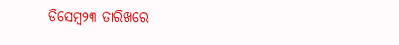ଡିସେମ୍ବ୨୩ ତାରିଖରେ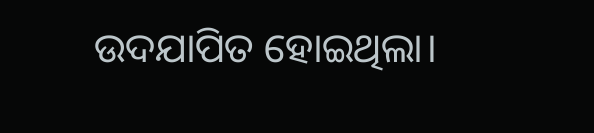ଉଦଯାପିତ ହୋଇଥିଲା।